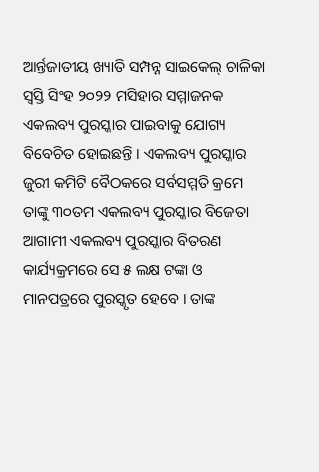ଆର୍ନ୍ତଜାତୀୟ ଖ୍ୟାତି ସମ୍ପନ୍ନ ସାଇକେଲ୍ ଚାଳିକା ସ୍ୱସ୍ତି ସିଂହ ୨୦୨୨ ମସିହାର ସମ୍ମାଜନକ ଏକଲବ୍ୟ ପୁରସ୍କାର ପାଇବାକୁ ଯୋଗ୍ୟ ବିବେଚିତ ହୋଇଛନ୍ତି । ଏକଲବ୍ୟ ପୁରସ୍କାର ଜୁରୀ କମିଟି ବୈଠକରେ ସର୍ବସମ୍ମତି କ୍ରମେ ତାଙ୍କୁ ୩୦ତମ ଏକଲବ୍ୟ ପୁରସ୍କାର ବିଜେତା
ଆଗାମୀ ଏକଲବ୍ୟ ପୁରସ୍କାର ବିତରଣ କାର୍ଯ୍ୟକ୍ରମରେ ସେ ୫ ଲକ୍ଷ ଟଙ୍କା ଓ ମାନପତ୍ରରେ ପୁରସ୍କୃତ ହେବେ । ତାଙ୍କ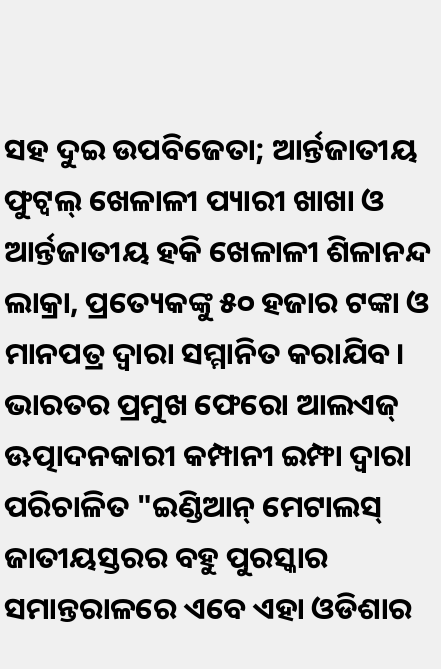ସହ ଦୁଇ ଉପବିଜେତା; ଆର୍ନ୍ତଜାତୀୟ ଫୁଟ୍ବଲ୍ ଖେଳାଳୀ ପ୍ୟାରୀ ଖାଖା ଓ ଆର୍ନ୍ତଜାତୀୟ ହକି ଖେଳାଳୀ ଶିଳାନନ୍ଦ ଲାକ୍ରା, ପ୍ରତ୍ୟେକଙ୍କୁ ୫୦ ହଜାର ଟଙ୍କା ଓ ମାନପତ୍ର ଦ୍ୱାରା ସମ୍ମାନିତ କରାଯିବ। ଭାରତର ପ୍ରମୁଖ ଫେରୋ ଆଲଏଜ୍ ଊତ୍ପାଦନକାରୀ କମ୍ପାନୀ ଇମ୍ଫା ଦ୍ୱାରା ପରିଚାଳିତ "ଇଣ୍ଡିଆନ୍ ମେଟାଲସ୍
ଜାତୀୟସ୍ତରର ବହୁ ପୁରସ୍କାର ସମାନ୍ତରାଳରେ ଏବେ ଏହା ଓଡିଶାର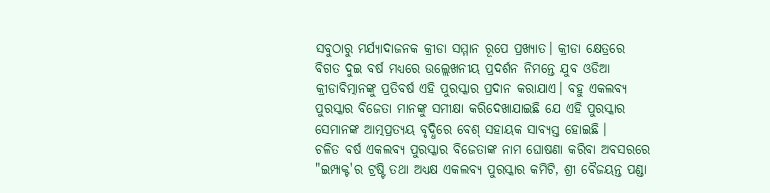ସବୁଠାରୁ ମର୍ଯ୍ୟାଦାଜନକ କ୍ରୀଡା ସମ୍ମାନ ରୂପେ ପ୍ରଖ୍ୟାତ। କ୍ରୀଡା କ୍ଷେତ୍ରରେ ବିଗତ ଦୁଇ ବର୍ଷ ମଧ୍ୟରେ ଉଲ୍ଲେଖନୀୟ ପ୍ରଦର୍ଶନ ନିମନ୍ତେ ଯୁବ ଓଡିଆ କ୍ରୀଡାବିତ୍ମାନଙ୍କୁ ପ୍ରତିବର୍ଷ ଏହି ପୁରସ୍କାର ପ୍ରଦାନ କରାଯାଏ। ବହୁ ଏକଲବ୍ୟ ପୁରସ୍କାର ବିଜେତା ମାନଙ୍କୁ ସମୀକ୍ଷା କରିଦେଖାଯାଇଛି ଯେ ଏହି ପୁରସ୍କାର ସେମାନଙ୍କ ଆତ୍ମପ୍ରତ୍ୟୟ ବୃଦ୍ଧିରେ ବେଶ୍ ସହାୟକ ସାବ୍ୟସ୍ତ ହୋଇଛି ।
ଚଳିତ ବର୍ଷ ଏକଲବ୍ୟ ପୁରସ୍କାର ବିଜେତାଙ୍କ ନାମ ଘୋଷଣା କରିବା ଅବସରରେ "ଇମ୍ପାକ୍ଟ'ର ଟ୍ରଷ୍ଟି ତଥା ଅଧ୍ୟକ୍ଷ ଏକଲବ୍ୟ ପୁରସ୍କାର କମିଟି, ଶ୍ରୀ ବୈଜୟନ୍ତ ପଣ୍ଡା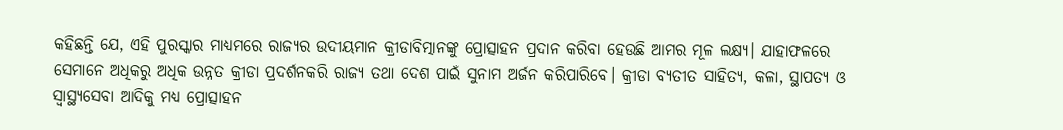କହିଛନ୍ତି ଯେ, ଏହି ପୁରସ୍କାର ମାଧ୍ୟମରେ ରାଜ୍ୟର ଉଦୀୟମାନ କ୍ରୀଡାବିତ୍ମାନଙ୍କୁ ପ୍ରୋତ୍ସାହନ ପ୍ରଦାନ କରିବା ହେଉଛି ଆମର ମୂଳ ଲକ୍ଷ୍ୟ। ଯାହାଫଳରେ ସେମାନେ ଅଧିକରୁ ଅଧିକ ଉନ୍ନତ କ୍ରୀଡା ପ୍ରଦର୍ଶନକରି ରାଜ୍ୟ ତଥା ଦେଶ ପାଇଁ ସୁନାମ ଅର୍ଜନ କରିପାରିବେ। କ୍ରୀଡା ବ୍ୟତୀତ ସାହିତ୍ୟ, କଳା, ସ୍ଥାପତ୍ୟ ଓ ସ୍ୱାସ୍ଥ୍ୟସେବା ଆଦିକୁ ମଧ୍ୟ ପ୍ରୋତ୍ସାହନ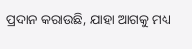ପ୍ରଦାନ କରାଉଛି, ଯାହା ଆଗକୁ ମଧ୍ୟ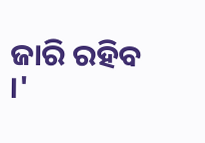ଜାରି ରହିବ ।'